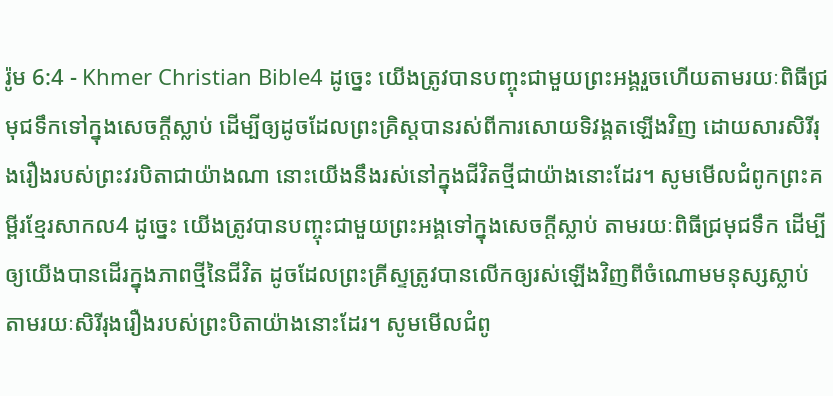រ៉ូម 6:4 - Khmer Christian Bible4 ដូច្នេះ យើងត្រូវបានបញ្ចុះជាមួយព្រះអង្គរួចហើយតាមរយៈពិធីជ្រមុជទឹកទៅក្នុងសេចក្ដីស្លាប់ ដើម្បីឲ្យដូចដែលព្រះគ្រិស្ដបានរស់ពីការសោយទិវង្គតឡើងវិញ ដោយសារសិរីរុងរឿងរបស់ព្រះវរបិតាជាយ៉ាងណា នោះយើងនឹងរស់នៅក្នុងជីវិតថ្មីជាយ៉ាងនោះដែរ។ សូមមើលជំពូកព្រះគម្ពីរខ្មែរសាកល4 ដូច្នេះ យើងត្រូវបានបញ្ចុះជាមួយព្រះអង្គទៅក្នុងសេចក្ដីស្លាប់ តាមរយៈពិធីជ្រមុជទឹក ដើម្បីឲ្យយើងបានដើរក្នុងភាពថ្មីនៃជីវិត ដូចដែលព្រះគ្រីស្ទត្រូវបានលើកឲ្យរស់ឡើងវិញពីចំណោមមនុស្សស្លាប់ តាមរយៈសិរីរុងរឿងរបស់ព្រះបិតាយ៉ាងនោះដែរ។ សូមមើលជំពូ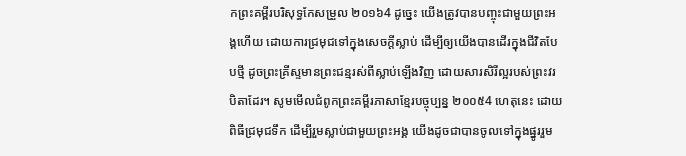កព្រះគម្ពីរបរិសុទ្ធកែសម្រួល ២០១៦4 ដូច្នេះ យើងត្រូវបានបញ្ចុះជាមួយព្រះអង្គហើយ ដោយការជ្រមុជទៅក្នុងសេចក្តីស្លាប់ ដើម្បីឲ្យយើងបានដើរក្នុងជីវិតបែបថ្មី ដូចព្រះគ្រីស្ទមានព្រះជន្មរស់ពីស្លាប់ឡើងវិញ ដោយសារសិរីល្អរបស់ព្រះវរបិតាដែរ។ សូមមើលជំពូកព្រះគម្ពីរភាសាខ្មែរបច្ចុប្បន្ន ២០០៥4 ហេតុនេះ ដោយពិធីជ្រមុជទឹក ដើម្បីរួមស្លាប់ជាមួយព្រះអង្គ យើងដូចជាបានចូលទៅក្នុងផ្នូររួម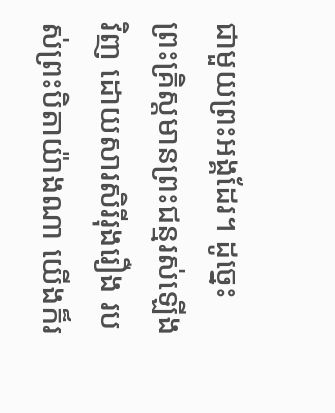ជាមួយព្រះអង្គដែរ។ ដូច្នេះ ព្រះគ្រិស្តមានព្រះជន្មរស់ឡើងវិញ ដោយសារសិរីរុងរឿង របស់ព្រះបិតាយ៉ាងណា យើងក៏រ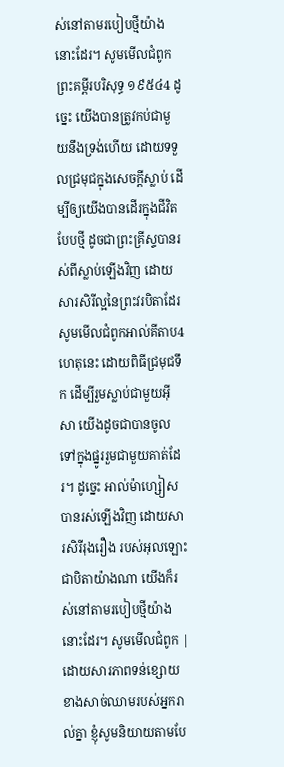ស់នៅតាមរបៀបថ្មីយ៉ាងនោះដែរ។ សូមមើលជំពូកព្រះគម្ពីរបរិសុទ្ធ ១៩៥៤4 ដូច្នេះ យើងបានត្រូវកប់ជាមួយនឹងទ្រង់ហើយ ដោយទទួលជ្រមុជក្នុងសេចក្ដីស្លាប់ ដើម្បីឲ្យយើងបានដើរក្នុងជីវិតបែបថ្មី ដូចជាព្រះគ្រីស្ទបានរស់ពីស្លាប់ឡើងវិញ ដោយសារសិរីល្អនៃព្រះវរបិតាដែរ សូមមើលជំពូកអាល់គីតាប4 ហេតុនេះ ដោយពិធីជ្រមុជទឹក ដើម្បីរួមស្លាប់ជាមួយអ៊ីសា យើងដូចជាបានចូលទៅក្នុងផ្នូររួមជាមួយគាត់ដែរ។ ដូច្នេះ អាល់ម៉ាហ្សៀសបានរស់ឡើងវិញ ដោយសារសិរីរុងរឿង របស់អុលឡោះជាបិតាយ៉ាងណា យើងក៏រស់នៅតាមរបៀបថ្មីយ៉ាងនោះដែរ។ សូមមើលជំពូក |
ដោយសារភាពទន់ខ្សោយខាងសាច់ឈាមរបស់អ្នករាល់គ្នា ខ្ញុំសូមនិយាយតាមបែ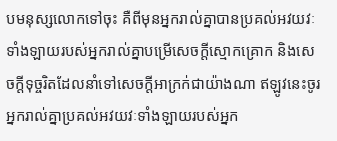បមនុស្សលោកទៅចុះ គឺពីមុនអ្នករាល់គ្នាបានប្រគល់អវយវៈទាំងឡាយរបស់អ្នករាល់គ្នាបម្រើសេចក្ដីស្មោកគ្រោក និងសេចក្ដីទុច្ចរិតដែលនាំទៅសេចក្ដីអាក្រក់ជាយ៉ាងណា ឥឡូវនេះចូរអ្នករាល់គ្នាប្រគល់អវយវៈទាំងឡាយរបស់អ្នក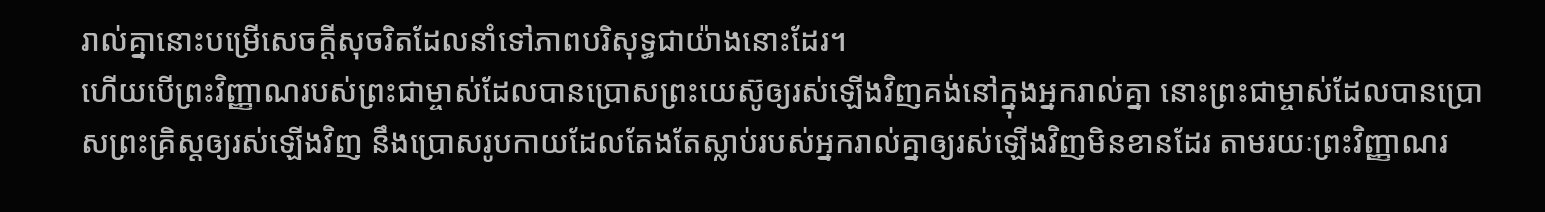រាល់គ្នានោះបម្រើសេចក្ដីសុចរិតដែលនាំទៅភាពបរិសុទ្ធជាយ៉ាងនោះដែរ។
ហើយបើព្រះវិញ្ញាណរបស់ព្រះជាម្ចាស់ដែលបានប្រោសព្រះយេស៊ូឲ្យរស់ឡើងវិញគង់នៅក្នុងអ្នករាល់គ្នា នោះព្រះជាម្ចាស់ដែលបានប្រោសព្រះគ្រិស្ដឲ្យរស់ឡើងវិញ នឹងប្រោសរូបកាយដែលតែងតែស្លាប់របស់អ្នករាល់គ្នាឲ្យរស់ឡើងវិញមិនខានដែរ តាមរយៈព្រះវិញ្ញាណរ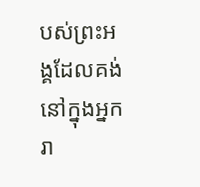បស់ព្រះអង្គដែលគង់នៅក្នុងអ្នករា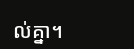ល់គ្នា។